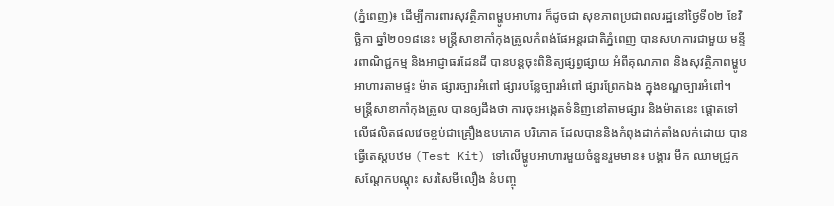(ភ្នំពេញ)៖ ដើម្បីការពារសុវត្ថិភាពម្ហូបអាហារ ក៏ដូចជា សុខភាពប្រជាពលរដ្ឋនៅថ្ងៃទី០២ ខែវិច្ឆិកា ឆ្នាំ២០១៨នេះ មន្ត្រីសាខាកាំកុងត្រូលកំពង់ផែអន្តរជាតិភ្នំពេញ បានសហការជាមួយ មន្ទីរពាណិជ្ជកម្ម និងអាជ្ញាធរដែនដី បានបន្តចុះពិនិត្យផ្សព្វផ្សាយ អំពីគុណភាព និងសុវត្ថិភាពម្ហូបអាហារតាមផ្ទះ ម៉ាត ផ្សារច្បារអំពៅ ផ្សារបន្លែច្បារអំពៅ ផ្សារព្រែកឯង ក្នុងខណ្ឌច្បារអំពៅ។
មន្រ្តីសាខាកាំកុងត្រូល បានឲ្យដឹងថា ការចុះអង្កេតទំនិញនៅតាមផ្សារ និងម៉ាតនេះ ផ្តោតទៅលើផលិតផលវេចខ្ចប់ជាគ្រឿងឧបភោគ បរិភោគ ដែលបាននិងកំពុងដាក់តាំងលក់ដោយ បានធ្វើតេស្តបឋម (Test Kit) ទៅលើម្ហូបអាហារមួយចំនួនរួមមាន៖ បង្គារ មឹក ឈាមជ្រូក សណ្តែកបណ្តុះ សរសៃមីលឿង នំបញ្ចុ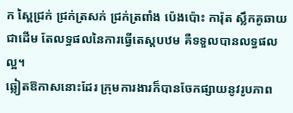ក ស្ពៃជ្រក់ ជ្រក់ត្រសក់ ជ្រក់ត្រពាំង ប៉េងប៉ោះ ការ៉ុត ស្លឹកគូឆាយ ជាដើម តែលទ្ធផលនៃការធ្វើតេស្តបឋម គឺទទួលបានលទ្ធផលល្អ។
ឆ្លៀតឱកាសនោះដែរ ក្រុមការងារក៏បានចែកផ្សាយនូវរូបភាព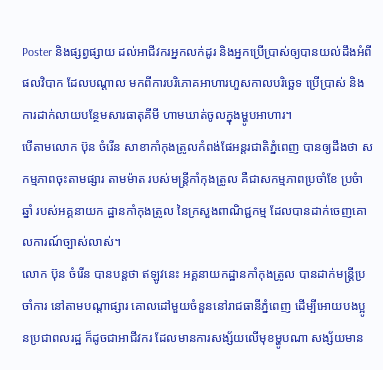Poster និងផ្សព្វផ្សាយ ដល់អាជីវករអ្នកលក់ដូរ និងអ្នកប្រើប្រាស់ឲ្យបានយល់ដឹងអំពីផលវិបាក ដែលបណ្តាល មកពីការបរិភោគអាហារហួសកាលបរិច្ឆេទ ប្រើប្រាស់ និងការដាក់លាយបន្ថែមសារធាតុគីមី ហាមឃាត់ចូលក្នុងម្ហូបអាហារ។
បើតាមលោក ប៊ុន ចំរើន សាខាកាំកុងត្រូលកំពង់ផែអន្តរជាតិភ្នំពេញ បានឲ្យដឹងថា សកម្មភាពចុះតាមផ្សារ តាមម៉ាត របស់មន្រ្តីកាំកុងត្រូល គឺជាសកម្មភាពប្រចាំខែ ប្រចំាឆ្នាំ របស់អគ្គនាយក ដ្ឋានកាំកុងត្រូល នៃក្រសួងពាណិជ្ជកម្ម ដែលបានដាក់ចេញគោលការណ៍ច្បាស់លាស់។
លោក ប៊ុន ចំរើន បានបន្តថា ឥឡូវនេះ អគ្គនាយកដ្ឋានកាំកុងត្រូល បានដាក់មន្រ្តីប្រចាំការ នៅតាមបណ្តាផ្សារ គោលដៅមួយចំនួននៅរាជធានីភ្នំពេញ ដើម្បីអោយបងប្អូនប្រជាពលរដ្ឋ ក៏ដូចជាអាជីវករ ដែលមានការសង្ស័យលើមុខម្ហូបណា សង្ស័យមាន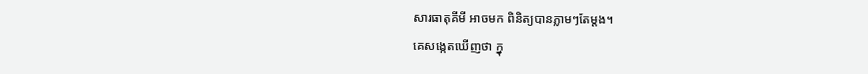សារធាតុគីមី អាចមក ពិនិត្យបានភ្លាមៗតែម្តង។
គេសង្កេតឃើញថា ក្នុ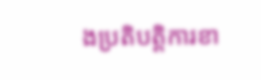ងប្រតិបត្តិការខា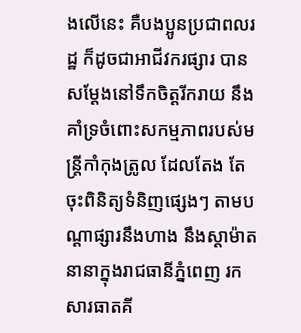ងលើនេះ គឺបងប្អូនប្រជាពលរដ្ឋ ក៏ដូចជាអាជីវករផ្សារ បានសម្តែងនៅទឹកចិត្តរីករាយ នឹងគាំទ្រចំពោះសកម្មភាពរបស់មន្ត្រីកាំកុងត្រូល ដែលតែង តែចុះពិនិត្យទំនិញផ្សេងៗ តាមបណ្តាផ្សារនឹងហាង នឹងស្តាម៉ាតនានាក្នុងរាជធានីភ្នំពេញ រកសារធាតគី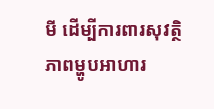មី ដើម្បីការពារសុវត្ថិភាពម្ហូបអាហារ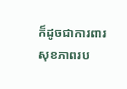ក៏ដូចជាការពារសុខភាពរប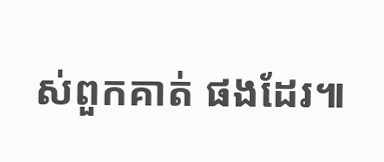ស់ពួកគាត់ ផងដែរ៕